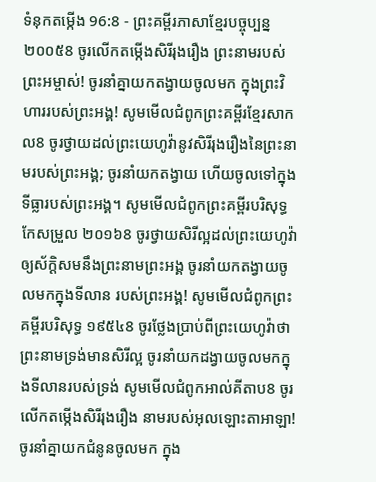ទំនុកតម្កើង 96:8 - ព្រះគម្ពីរភាសាខ្មែរបច្ចុប្បន្ន ២០០៥8 ចូរលើកតម្កើងសិរីរុងរឿង ព្រះនាមរបស់ព្រះអម្ចាស់! ចូរនាំគ្នាយកតង្វាយចូលមក ក្នុងព្រះវិហាររបស់ព្រះអង្គ! សូមមើលជំពូកព្រះគម្ពីរខ្មែរសាកល8 ចូរថ្វាយដល់ព្រះយេហូវ៉ានូវសិរីរុងរឿងនៃព្រះនាមរបស់ព្រះអង្គ; ចូរនាំយកតង្វាយ ហើយចូលទៅក្នុងទីធ្លារបស់ព្រះអង្គ។ សូមមើលជំពូកព្រះគម្ពីរបរិសុទ្ធកែសម្រួល ២០១៦8 ចូរថ្វាយសិរីល្អដល់ព្រះយេហូវ៉ា ឲ្យស័ក្ដិសមនឹងព្រះនាមព្រះអង្គ ចូរនាំយកតង្វាយចូលមកក្នុងទីលាន របស់ព្រះអង្គ! សូមមើលជំពូកព្រះគម្ពីរបរិសុទ្ធ ១៩៥៤8 ចូរថ្លែងប្រាប់ពីព្រះយេហូវ៉ាថា ព្រះនាមទ្រង់មានសិរីល្អ ចូរនាំយកដង្វាយចូលមកក្នុងទីលានរបស់ទ្រង់ សូមមើលជំពូកអាល់គីតាប8 ចូរលើកតម្កើងសិរីរុងរឿង នាមរបស់អុលឡោះតាអាឡា! ចូរនាំគ្នាយកជំនូនចូលមក ក្នុង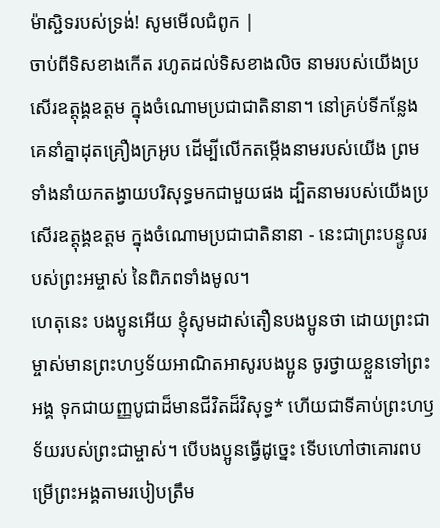ម៉ាស្ជិទរបស់ទ្រង់! សូមមើលជំពូក |
ចាប់ពីទិសខាងកើត រហូតដល់ទិសខាងលិច នាមរបស់យើងប្រសើរឧត្ដុង្គឧត្ដម ក្នុងចំណោមប្រជាជាតិនានា។ នៅគ្រប់ទីកន្លែង គេនាំគ្នាដុតគ្រឿងក្រអូប ដើម្បីលើកតម្កើងនាមរបស់យើង ព្រមទាំងនាំយកតង្វាយបរិសុទ្ធមកជាមួយផង ដ្បិតនាមរបស់យើងប្រសើរឧត្ដុង្គឧត្ដម ក្នុងចំណោមប្រជាជាតិនានា - នេះជាព្រះបន្ទូលរបស់ព្រះអម្ចាស់ នៃពិភពទាំងមូល។
ហេតុនេះ បងប្អូនអើយ ខ្ញុំសូមដាស់តឿនបងប្អូនថា ដោយព្រះជាម្ចាស់មានព្រះហឫទ័យអាណិតអាសូរបងប្អូន ចូរថ្វាយខ្លួនទៅព្រះអង្គ ទុកជាយញ្ញបូជាដ៏មានជីវិតដ៏វិសុទ្ធ* ហើយជាទីគាប់ព្រះហឫទ័យរបស់ព្រះជាម្ចាស់។ បើបងប្អូនធ្វើដូច្នេះ ទើបហៅថាគោរពបម្រើព្រះអង្គតាមរបៀបត្រឹម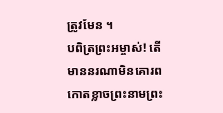ត្រូវមែន ។
បពិត្រព្រះអម្ចាស់! តើមាននរណាមិនគោរពកោតខ្លាចព្រះនាមព្រះ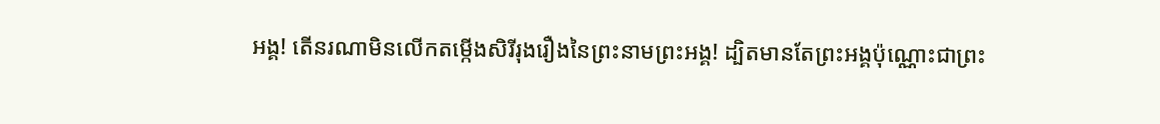អង្គ! តើនរណាមិនលើកតម្កើងសិរីរុងរឿងនៃព្រះនាមព្រះអង្គ! ដ្បិតមានតែព្រះអង្គប៉ុណ្ណោះជាព្រះ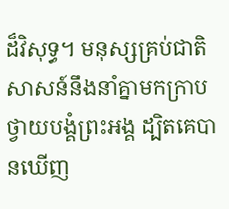ដ៏វិសុទ្ធ។ មនុស្សគ្រប់ជាតិសាសន៍នឹងនាំគ្នាមកក្រាបថ្វាយបង្គំព្រះអង្គ ដ្បិតគេបានឃើញ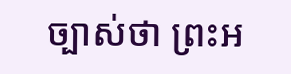ច្បាស់ថា ព្រះអ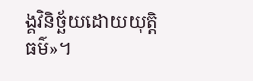ង្គវិនិច្ឆ័យដោយយុត្តិធម៌»។